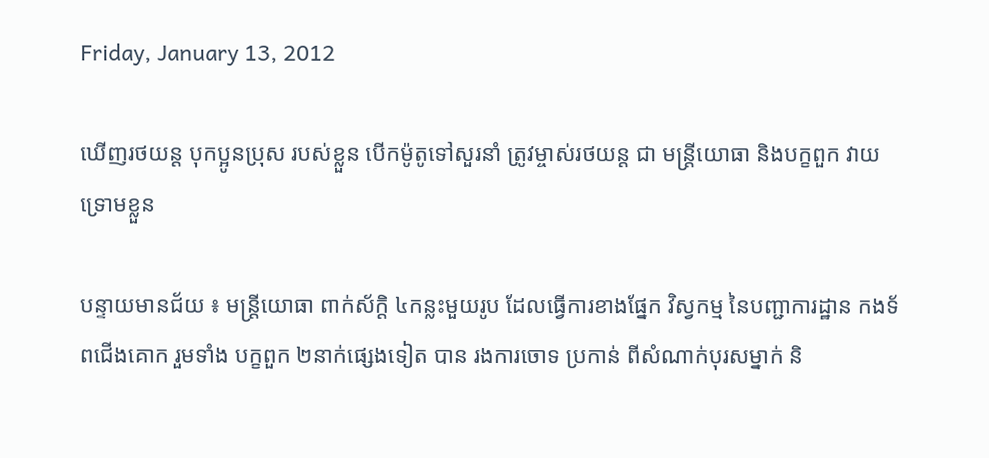Friday, January 13, 2012

ឃើញរថយន្ដ បុកប្អូនប្រុស របស់ខ្លួន បើកម៉ូតូទៅសួរនាំ ត្រូវម្ចាស់រថយន្ដ ជា មន្ដ្រីយោធា និងបក្ខពួក វាយទ្រោមខ្លួន

បន្ទាយមានជ័យ ៖ មន្ដ្រីយោធា ពាក់ស័ក្ដិ ៤កន្លះមួយរូប ដែលធ្វើការខាងផ្នែក វិស្វកម្ម នៃបញ្ជាការដ្ឋាន កងទ័ពជើងគោក រួមទាំង បក្ខពួក ២នាក់ផ្សេងទៀត បាន រងការចោទ ប្រកាន់ ពីសំណាក់បុរសម្នាក់ និ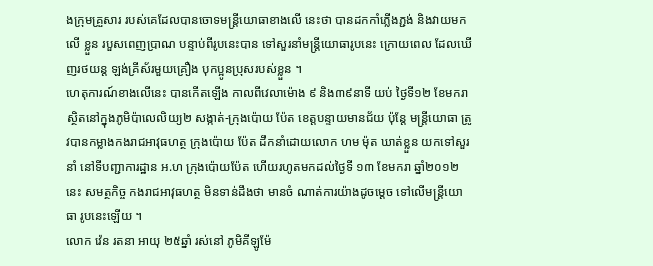ងក្រុមគ្រួសារ របស់គេដែលបានចោទមន្ដ្រីយោធាខាងលើ នេះថា បានដកកាំភ្លើងភ្ជង់ និងវាយមកលើ ខ្លួន របួសពេញប្រាណ បន្ទាប់ពីរូបនេះបាន ទៅសួរនាំមន្ដ្រីយោធារូបនេះ ក្រោយពេល ដែលឃើញរថយន្ដ ឡង់គ្រីស័រមួយគ្រឿង បុកប្អូនប្រុសរបស់ខ្លួន ។
ហេតុការណ៍ខាងលើនេះ បានកើតឡើង កាលពីវេលាម៉ោង ៩ និង៣៩នាទី យប់ ថ្ងៃទី១២ ខែមករា ស្ថិតនៅក្នុងភូមិប៉ាលេលិយ្យ២ សង្កាត់-ក្រុងប៉ោយ ប៉ែត ខេត្ដបន្ទាយមានជ័យ ប៉ុន្ដែ មន្ដ្រីយោធា ត្រូវបានកម្លាងកងរាជអាវុធហត្ថ ក្រុងប៉ោយ ប៉ែត ដឹកនាំដោយលោក ហម ម៉ុត ឃាត់ខ្លួន យកទៅសួរនាំ នៅទីបញ្ជាការដ្ឋាន អ.ហ ក្រុងប៉ោយប៉ែត ហើយរហូតមកដល់ថ្ងៃទី ១៣ ខែមករា ឆ្នាំ២០១២ នេះ សមត្ថកិច្ច កងរាជអាវុធហត្ថ មិនទាន់ដឹងថា មានចំ ណាត់ការយ៉ាងដូចម្ដេច ទៅលើមន្ដ្រីយោធា រូបនេះឡើយ ។
លោក វ៉េន រតនា អាយុ ២៥ឆ្នាំ រស់នៅ ភូមិគីឡូម៉ែ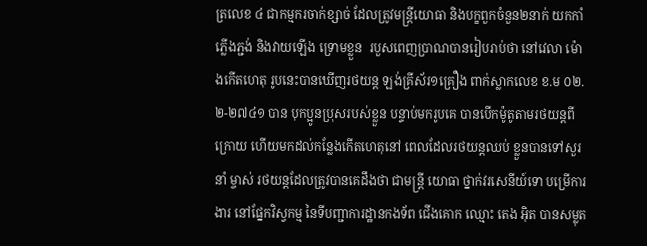ត្រលេខ ៤ ជាកម្មករចាក់ខ្សាច់ ដែលត្រូវមន្ដ្រីយោធា និងបក្ខពួកចំនួន២នាក់ យកកាំភ្លើងភ្ជង់ និងវាយឡើង ទ្រោមខ្លួន  របួសពេញប្រាណបានរៀបរាប់ថា នៅវេលា ម៉ោងកើតហេតុ រូបនេះបានឃើញរថយន្ដ ឡង់គ្រីស័រ១គ្រឿង ពាក់ស្លាកលេខ ខ.ម ០២.២-២៧៤១ បាន បុកប្អូនប្រុសរបស់ខ្លួន បន្ទាប់មករូបគេ បានបើកម៉ូតូតាមរថយន្ដពី ក្រោយ ហើយមកដល់កន្លែងកើតហេតុនៅ ពេលដែលរថយន្ដឈប់ ខ្លួនបានទៅសួរនាំ ម្ចាស់ រថយន្ដដែលត្រូវបានគេដឹងថា ជាមន្ដ្រី យោធា ថ្នាក់វរសេនីយ៍ទោ បម្រើការងារ នៅផ្នែកវិស្វកម្ម នៃទីបញ្ជាការដ្ឋានកងទ័ព ជើងគោក ឈ្មោះ តេង អ៊ិត បានសម្លុត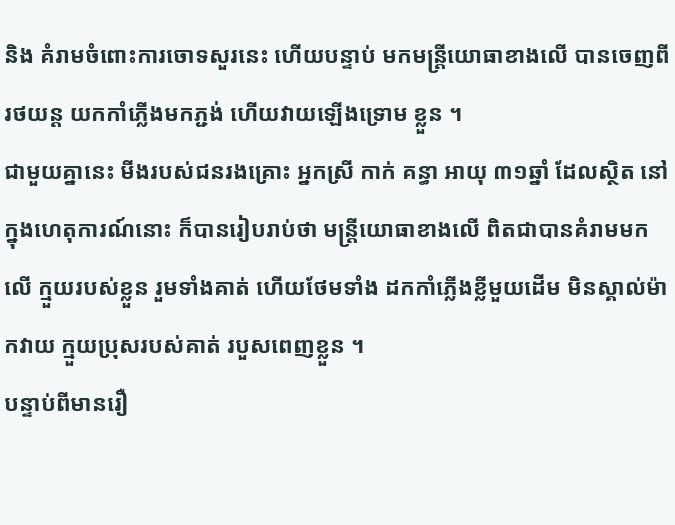និង គំរាមចំពោះការចោទសួរនេះ ហើយបន្ទាប់ មកមន្ដ្រីយោធាខាងលើ បានចេញពីរថយន្ដ យកកាំភ្លើងមកភ្ជង់ ហើយវាយឡើងទ្រោម ខ្លួន ។
ជាមួយគ្នានេះ មីងរបស់ជនរងគ្រោះ អ្នកស្រី កាក់ គន្ធា អាយុ ៣១ឆ្នាំ ដែលស្ថិត នៅក្នុងហេតុការណ៍នោះ ក៏បានរៀបរាប់ថា មន្ដ្រីយោធាខាងលើ ពិតជាបានគំរាមមកលើ ក្មួយរបស់ខ្លួន រួមទាំងគាត់ ហើយថែមទាំង ដកកាំភ្លើងខ្លីមួយដើម មិនស្គាល់ម៉ាកវាយ ក្មួយប្រុសរបស់គាត់ របួសពេញខ្លួន ។
បន្ទាប់ពីមានរឿ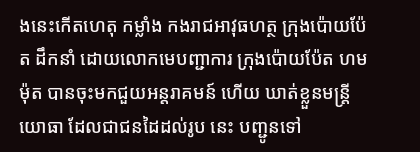ងនេះកើតហេតុ កម្លាំង កងរាជអាវុធហត្ថ ក្រុងប៉ោយប៉ែត ដឹកនាំ ដោយលោកមេបញ្ជាការ ក្រុងប៉ោយប៉ែត ហម ម៉ុត បានចុះមកជួយអន្ដរាគមន៍ ហើយ ឃាត់ខ្លួនមន្ដ្រីយោធា ដែលជាជនដៃដល់រូប នេះ បញ្ជូនទៅ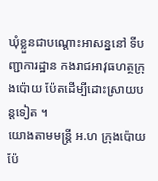ឃុំខ្លួនជាបណ្ដោះអាសន្ននៅ ទីបញ្ជាការដ្ឋាន កងរាជអាវុធហត្ថក្រុងប៉ោយ ប៉ែតដើម្បីដោះស្រាយបន្ដទៀត ។
យោងតាមមន្ដ្រី អ.ហ ក្រុងប៉ោយប៉ែ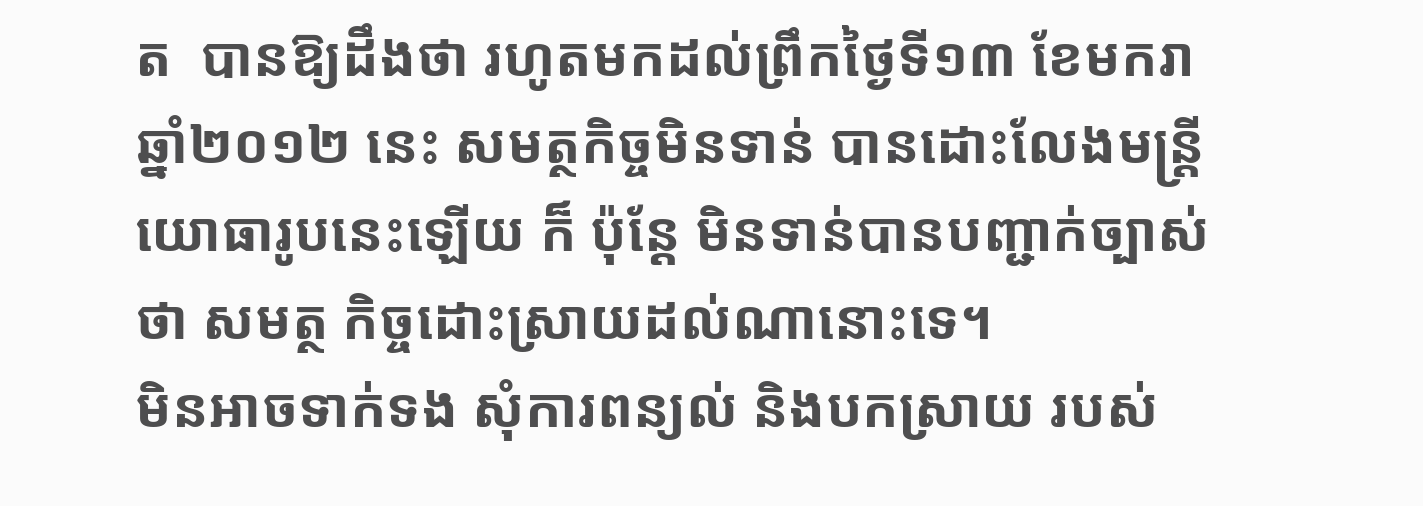ត  បានឱ្យដឹងថា រហូតមកដល់ព្រឹកថ្ងៃទី១៣ ខែមករា ឆ្នាំ២០១២ នេះ សមត្ថកិច្ចមិនទាន់ បានដោះលែងមន្ដ្រីយោធារូបនេះឡើយ ក៏ ប៉ុន្ដែ មិនទាន់បានបញ្ជាក់ច្បាស់ថា សមត្ថ កិច្ចដោះស្រាយដល់ណានោះទេ។
មិនអាចទាក់ទង សុំការពន្យល់ និងបកស្រាយ របស់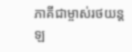ភាគីជាម្ចាស់រថយន្ត ឡ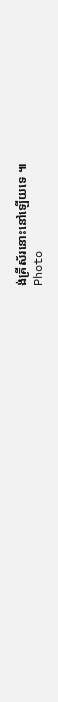ង់គ្រីស័រនោះនៅឡើយទេ ៕
Photo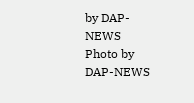by DAP-NEWS
Photo by DAP-NEWS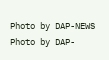Photo by DAP-NEWS
Photo by DAP-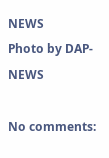NEWS
Photo by DAP-NEWS

No comments: